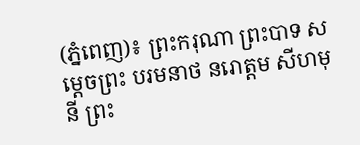(ភ្នំពេញ)៖ ព្រះករុណា ព្រះបាទ សម្តេចព្រះ បរមនាថ នរោត្តម សីហមុនី ព្រះ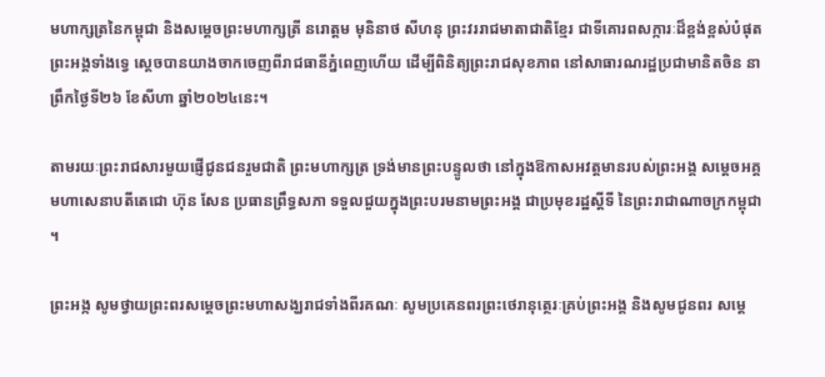មហាក្សត្រនៃកម្ពុជា និងសម្តេចព្រះមហាក្សត្រី នរោត្តម មុនិនាថ សីហនុ ព្រះវររាជមាតាជាតិខ្មែរ ជាទីគោរពសក្ការៈដ៏ខ្ពង់ខ្ពស់បំផុត ព្រះអង្គទាំងទ្វេ ស្តេចបានយាងចាកចេញពីរាជធានីភ្នំពេញហើយ ដើម្បីពិនិត្យព្រះរាជសុខភាព នៅសាធារណរដ្ឋប្រជាមានិតចិន នាព្រឹកថ្ងៃទី២៦ ខែសីហា ឆ្នាំ២០២៤នេះ។

តាមរយៈព្រះរាជសារមួយផ្ញើជូនជនរួមជាតិ ព្រះមហាក្សត្រ ទ្រង់មានព្រះបន្ទូលថា នៅក្នុងឱកាសអវត្តមានរបស់ព្រះអង្គ សម្តេចអគ្គមហាសេនាបតីតេជោ ហ៊ុន សែន ប្រធានព្រឹទ្ធសភា ទទួលជួយក្នុងព្រះបរមនាមព្រះអង្គ ជាប្រមុខរដ្ឋស្តីទី នៃព្រះរាជាណាចក្រកម្ពុជា ។

ព្រះអង្ក សូមថ្វាយព្រះពរសម្តេចព្រះមហាសង្ឃរាជទាំងពីរគណៈ សូមប្រគេនពរព្រះថេរានុត្ថេរៈគ្រប់ព្រះអង្គ និងសូមជូនពរ សម្តេ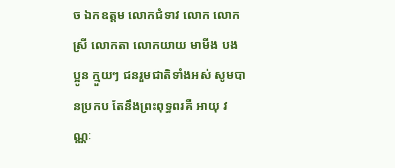ច ឯកឧត្តម លោកជំទាវ លោក លោកស្រី លោកតា លោកយាយ មាមីង បងប្អូន ក្មួយៗ ជនរួមជាតិទាំងអស់ សូមបានប្រកប តែនឹងព្រះពុទ្ធពរគឺ អាយុ វណ្ណៈ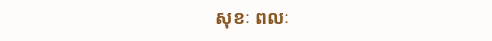សុខៈ ពលៈ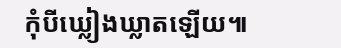កុំបីឃ្លៀងឃ្លាតឡើយ៕